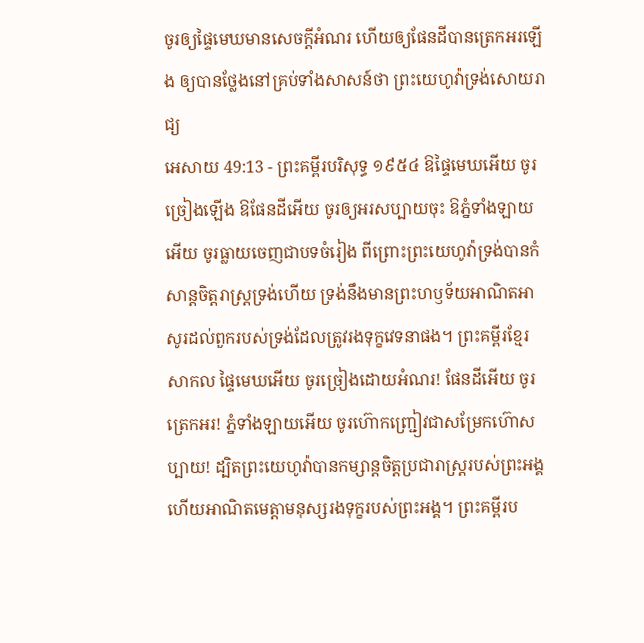ចូរឲ្យផ្ទៃមេឃមានសេចក្ដីអំណរ ហើយឲ្យផែនដីបានត្រេកអរឡើង ឲ្យបានថ្លែងនៅគ្រប់ទាំងសាសន៍ថា ព្រះយេហូវ៉ាទ្រង់សោយរាជ្យ
អេសាយ 49:13 - ព្រះគម្ពីរបរិសុទ្ធ ១៩៥៤ ឱផ្ទៃមេឃអើយ ចូរច្រៀងឡើង ឱផែនដីអើយ ចូរឲ្យអរសប្បាយចុះ ឱភ្នំទាំងឡាយអើយ ចូរធ្លាយចេញជាបទចំរៀង ពីព្រោះព្រះយេហូវ៉ាទ្រង់បានកំសាន្តចិត្តរាស្ត្រទ្រង់ហើយ ទ្រង់នឹងមានព្រះហឫទ័យអាណិតអាសូរដល់ពួករបស់ទ្រង់ដែលត្រូវរងទុក្ខវេទនាផង។ ព្រះគម្ពីរខ្មែរសាកល ផ្ទៃមេឃអើយ ចូរច្រៀងដោយអំណរ! ផែនដីអើយ ចូរត្រេកអរ! ភ្នំទាំងឡាយអើយ ចូរហ៊ោកញ្ជ្រៀវជាសម្រែកហ៊ោសប្បាយ! ដ្បិតព្រះយេហូវ៉ាបានកម្សាន្តចិត្តប្រជារាស្ត្ររបស់ព្រះអង្គ ហើយអាណិតមេត្តាមនុស្សរងទុក្ខរបស់ព្រះអង្គ។ ព្រះគម្ពីរប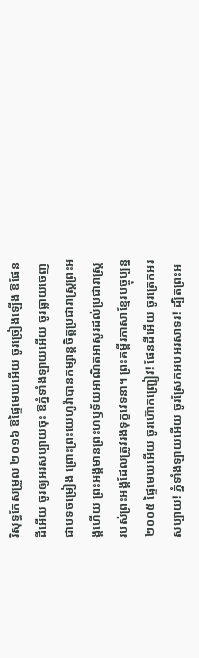រិសុទ្ធកែសម្រួល ២០១៦ ឱផ្ទៃមេឃអើយ ចូរច្រៀងឡើង ឱផែនដីអើយ ចូរឲ្យអរសប្បាយចុះ ឱភ្នំទាំងឡាយអើយ ចូរធ្លាយចេញជាបទចម្រៀង ព្រោះព្រះយេហូវ៉ាបានកម្សាន្តចិត្តប្រជារាស្ត្រព្រះអង្គហើយ ព្រះអង្គមានព្រះហឫទ័យអាណិតអាសូរដល់ប្រជារាស្ត្រ របស់ព្រះអង្គដែលត្រូវរងទុក្ខវេទនា។ ព្រះគម្ពីរភាសាខ្មែរបច្ចុប្បន្ន ២០០៥ ផ្ទៃមេឃអើយ ចូរហ៊ោកញ្ជ្រៀវ! ផែនដីអើយ ចូរត្រេកអរសប្បាយ! ភ្នំទាំងឡាយអើយ ចូរស្រែកអបអរសាទរ! ដ្បិតព្រះអ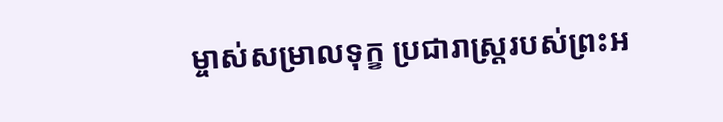ម្ចាស់សម្រាលទុក្ខ ប្រជារាស្ត្ររបស់ព្រះអ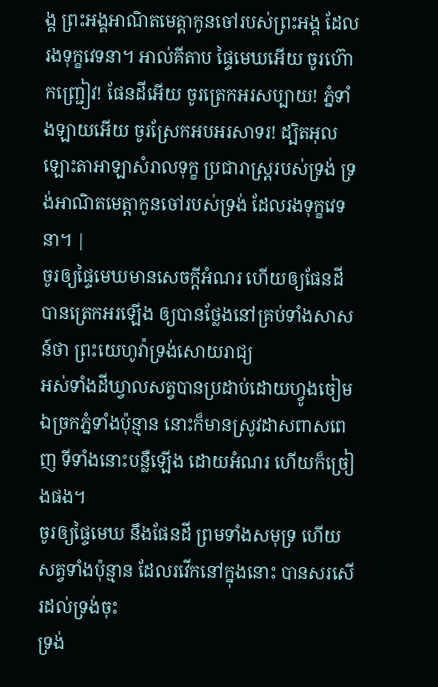ង្គ ព្រះអង្គអាណិតមេត្តាកូនចៅរបស់ព្រះអង្គ ដែលរងទុក្ខវេទនា។ អាល់គីតាប ផ្ទៃមេឃអើយ ចូរហ៊ោកញ្ជ្រៀវ! ផែនដីអើយ ចូរត្រេកអរសប្បាយ! ភ្នំទាំងឡាយអើយ ចូរស្រែកអបអរសាទរ! ដ្បិតអុលឡោះតាអាឡាសំរាលទុក្ខ ប្រជារាស្ត្ររបស់ទ្រង់ ទ្រង់អាណិតមេត្តាកូនចៅរបស់ទ្រង់ ដែលរងទុក្ខវេទនា។ |
ចូរឲ្យផ្ទៃមេឃមានសេចក្ដីអំណរ ហើយឲ្យផែនដីបានត្រេកអរឡើង ឲ្យបានថ្លែងនៅគ្រប់ទាំងសាសន៍ថា ព្រះយេហូវ៉ាទ្រង់សោយរាជ្យ
អស់ទាំងដីឃ្វាលសត្វបានប្រដាប់ដោយហ្វូងចៀម ឯច្រកភ្នំទាំងប៉ុន្មាន នោះក៏មានស្រូវដាសពាសពេញ ទីទាំងនោះបន្លឺឡើង ដោយអំណរ ហើយក៏ច្រៀងផង។
ចូរឲ្យផ្ទៃមេឃ នឹងផែនដី ព្រមទាំងសមុទ្រ ហើយសត្វទាំងប៉ុន្មាន ដែលរវើកនៅក្នុងនោះ បានសរសើរដល់ទ្រង់ចុះ
ទ្រង់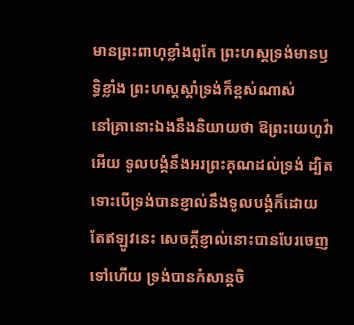មានព្រះពាហុខ្លាំងពូកែ ព្រះហស្តទ្រង់មានឫទ្ធិខ្លាំង ព្រះហស្តស្តាំទ្រង់ក៏ខ្ពស់ណាស់
នៅគ្រានោះឯងនឹងនិយាយថា ឱព្រះយេហូវ៉ាអើយ ទូលបង្គំនឹងអរព្រះគុណដល់ទ្រង់ ដ្បិតទោះបើទ្រង់បានខ្ញាល់នឹងទូលបង្គំក៏ដោយ តែឥឡូវនេះ សេចក្ដីខ្ញាល់នោះបានបែរចេញទៅហើយ ទ្រង់បានកំសាន្តចិ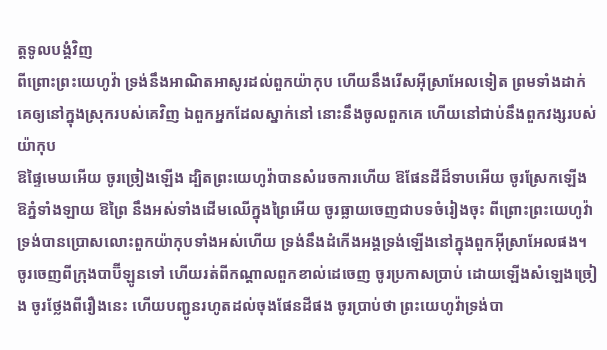ត្តទូលបង្គំវិញ
ពីព្រោះព្រះយេហូវ៉ា ទ្រង់នឹងអាណិតអាសូរដល់ពួកយ៉ាកុប ហើយនឹងរើសអ៊ីស្រាអែលទៀត ព្រមទាំងដាក់គេឲ្យនៅក្នុងស្រុករបស់គេវិញ ឯពួកអ្នកដែលស្នាក់នៅ នោះនឹងចូលពួកគេ ហើយនៅជាប់នឹងពួកវង្សរបស់យ៉ាកុប
ឱផ្ទៃមេឃអើយ ចូរច្រៀងឡើង ដ្បិតព្រះយេហូវ៉ាបានសំរេចការហើយ ឱផែនដីដ៏ទាបអើយ ចូរស្រែកឡើង ឱភ្នំទាំងឡាយ ឱព្រៃ នឹងអស់ទាំងដើមឈើក្នុងព្រៃអើយ ចូរធ្លាយចេញជាបទចំរៀងចុះ ពីព្រោះព្រះយេហូវ៉ាទ្រង់បានប្រោសលោះពួកយ៉ាកុបទាំងអស់ហើយ ទ្រង់នឹងដំកើងអង្គទ្រង់ឡើងនៅក្នុងពួកអ៊ីស្រាអែលផង។
ចូរចេញពីក្រុងបាប៊ីឡូនទៅ ហើយរត់ពីកណ្តាលពួកខាល់ដេចេញ ចូរប្រកាសប្រាប់ ដោយឡើងសំឡេងច្រៀង ចូរថ្លែងពីរឿងនេះ ហើយបញ្ជូនរហូតដល់ចុងផែនដីផង ចូរប្រាប់ថា ព្រះយេហូវ៉ាទ្រង់បា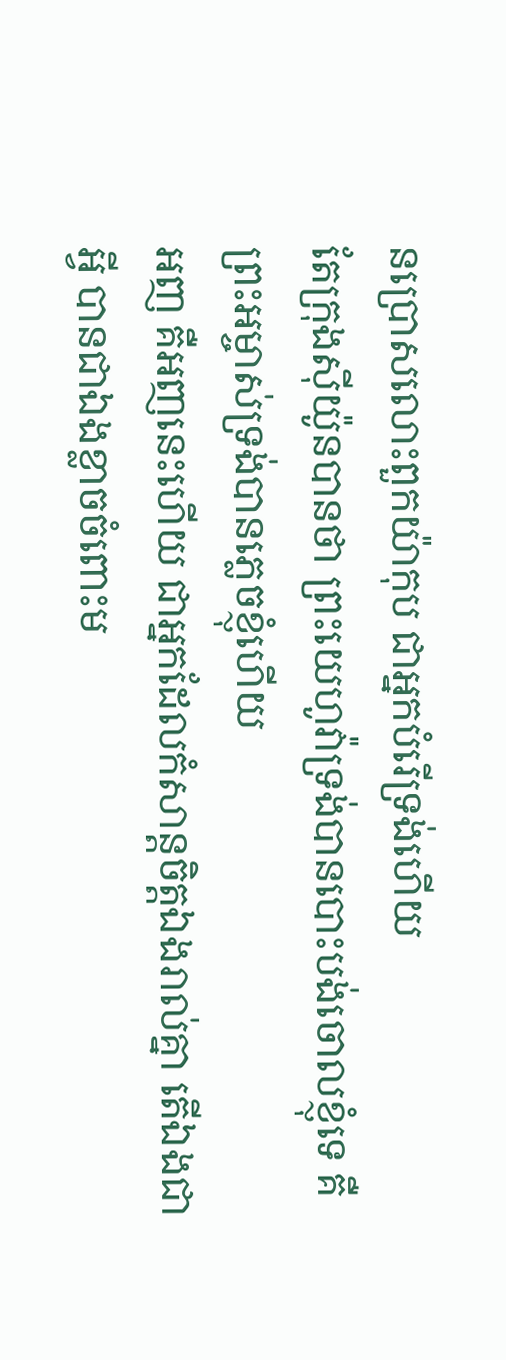នប្រោសលោះពួកយ៉ាកុប ជាអ្នកបំរើទ្រង់ហើយ
តែក្រុងស៊ីយ៉ូនបានថា ព្រះយេហូវ៉ាទ្រង់បានបោះបង់ចោលខ្ញុំទេ គឺព្រះអម្ចាស់ទ្រង់បានភ្លេចខ្ញុំហើយ
អញ គឺអញនេះហើយ ជាអ្នកដែលកំសាន្តចិត្តឯងរាល់គ្នា តើឯងជាអ្វី បានជាឯងខ្លាចចំពោះម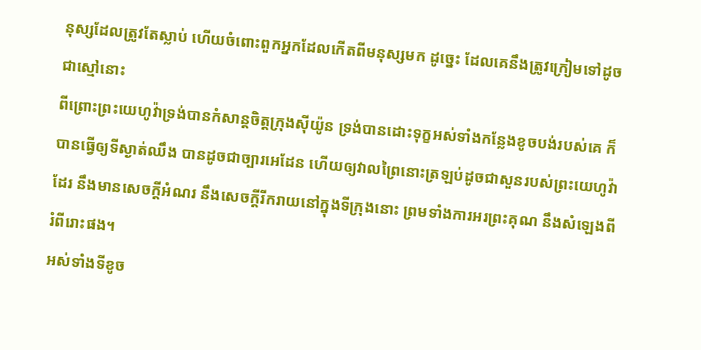នុស្សដែលត្រូវតែស្លាប់ ហើយចំពោះពួកអ្នកដែលកើតពីមនុស្សមក ដូច្នេះ ដែលគេនឹងត្រូវក្រៀមទៅដូចជាស្មៅនោះ
ពីព្រោះព្រះយេហូវ៉ាទ្រង់បានកំសាន្តចិត្តក្រុងស៊ីយ៉ូន ទ្រង់បានដោះទុក្ខអស់ទាំងកន្លែងខូចបង់របស់គេ ក៏បានធ្វើឲ្យទីស្ងាត់ឈឹង បានដូចជាច្បារអេដែន ហើយឲ្យវាលព្រៃនោះត្រឡប់ដូចជាសួនរបស់ព្រះយេហូវ៉ាដែរ នឹងមានសេចក្ដីអំណរ នឹងសេចក្ដីរីករាយនៅក្នុងទីក្រុងនោះ ព្រមទាំងការអរព្រះគុណ នឹងសំឡេងពីរំពីរោះផង។
អស់ទាំងទីខូច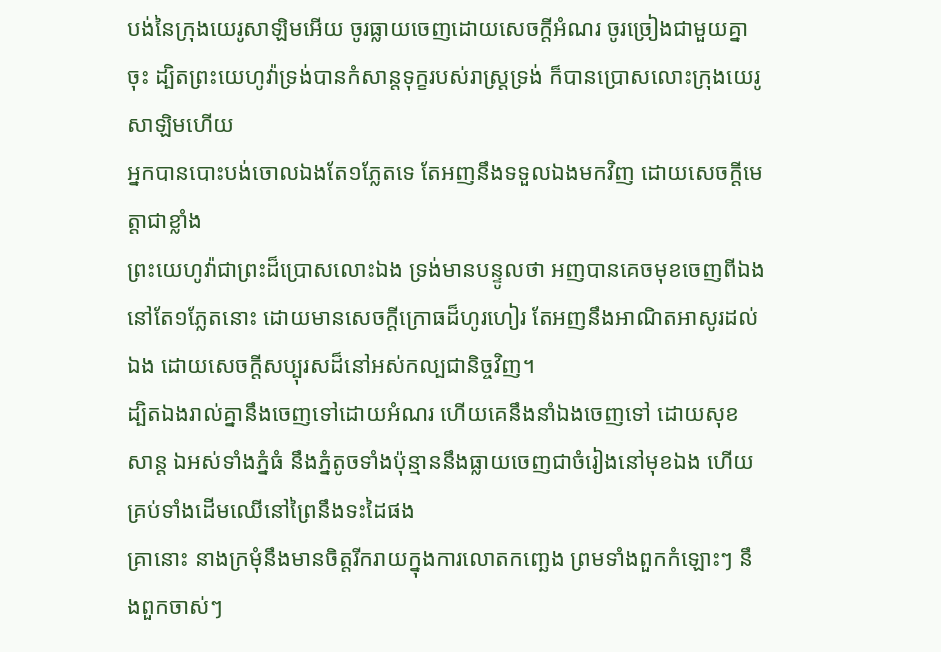បង់នៃក្រុងយេរូសាឡិមអើយ ចូរធ្លាយចេញដោយសេចក្ដីអំណរ ចូរច្រៀងជាមួយគ្នាចុះ ដ្បិតព្រះយេហូវ៉ាទ្រង់បានកំសាន្តទុក្ខរបស់រាស្ត្រទ្រង់ ក៏បានប្រោសលោះក្រុងយេរូសាឡិមហើយ
អ្នកបានបោះបង់ចោលឯងតែ១ភ្លែតទេ តែអញនឹងទទួលឯងមកវិញ ដោយសេចក្ដីមេត្តាជាខ្លាំង
ព្រះយេហូវ៉ាជាព្រះដ៏ប្រោសលោះឯង ទ្រង់មានបន្ទូលថា អញបានគេចមុខចេញពីឯងនៅតែ១ភ្លែតនោះ ដោយមានសេចក្ដីក្រោធដ៏ហូរហៀរ តែអញនឹងអាណិតអាសូរដល់ឯង ដោយសេចក្ដីសប្បុរសដ៏នៅអស់កល្បជានិច្ចវិញ។
ដ្បិតឯងរាល់គ្នានឹងចេញទៅដោយអំណរ ហើយគេនឹងនាំឯងចេញទៅ ដោយសុខសាន្ត ឯអស់ទាំងភ្នំធំ នឹងភ្នំតូចទាំងប៉ុន្មាននឹងធ្លាយចេញជាចំរៀងនៅមុខឯង ហើយគ្រប់ទាំងដើមឈើនៅព្រៃនឹងទះដៃផង
គ្រានោះ នាងក្រមុំនឹងមានចិត្តរីករាយក្នុងការលោតកញ្ឆេង ព្រមទាំងពួកកំឡោះៗ នឹងពួកចាស់ៗ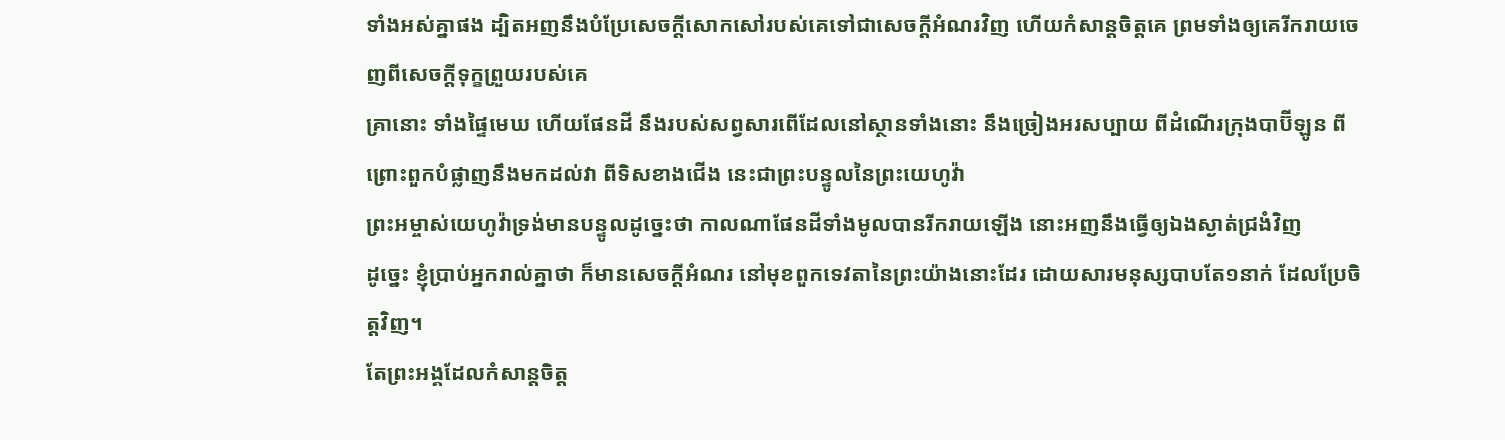ទាំងអស់គ្នាផង ដ្បិតអញនឹងបំប្រែសេចក្ដីសោកសៅរបស់គេទៅជាសេចក្ដីអំណរវិញ ហើយកំសាន្តចិត្តគេ ព្រមទាំងឲ្យគេរីករាយចេញពីសេចក្ដីទុក្ខព្រួយរបស់គេ
គ្រានោះ ទាំងផ្ទៃមេឃ ហើយផែនដី នឹងរបស់សព្វសារពើដែលនៅស្ថានទាំងនោះ នឹងច្រៀងអរសប្បាយ ពីដំណើរក្រុងបាប៊ីឡូន ពីព្រោះពួកបំផ្លាញនឹងមកដល់វា ពីទិសខាងជើង នេះជាព្រះបន្ទូលនៃព្រះយេហូវ៉ា
ព្រះអម្ចាស់យេហូវ៉ាទ្រង់មានបន្ទូលដូច្នេះថា កាលណាផែនដីទាំងមូលបានរីករាយឡើង នោះអញនឹងធ្វើឲ្យឯងស្ងាត់ជ្រងំវិញ
ដូច្នេះ ខ្ញុំប្រាប់អ្នករាល់គ្នាថា ក៏មានសេចក្ដីអំណរ នៅមុខពួកទេវតានៃព្រះយ៉ាងនោះដែរ ដោយសារមនុស្សបាបតែ១នាក់ ដែលប្រែចិត្តវិញ។
តែព្រះអង្គដែលកំសាន្តចិត្ត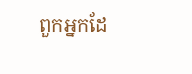ពួកអ្នកដែ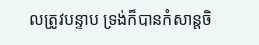លត្រូវបន្ទាប ទ្រង់ក៏បានកំសាន្តចិ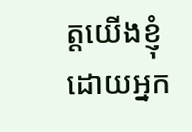ត្តយើងខ្ញុំ ដោយអ្នក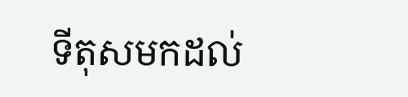ទីតុសមកដល់